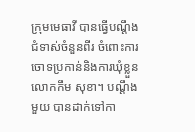ក្រុមមេធាវី បានធ្វើបណ្តឹងជំទាស់ចំនួនពីរ ចំពោះការចោទប្រកាន់និងការឃុំខ្លួន លោកកឹម សុខា។ បណ្តឹងមួយ បានដាក់ទៅកា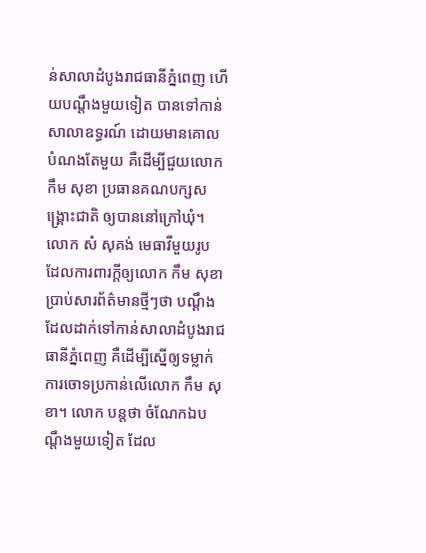ន់សាលាដំបូងរាជធានីភ្នំពេញ ហើយបណ្តឹងមួយទៀត បានទៅកាន់សាលាឧទ្ធរណ៍ ដោយមានគោលបំណងតែមួយ គឺដើម្បីជួយលោក កឹម សុខា ប្រធានគណបក្សសង្គ្រោះជាតិ ឲ្យបាននៅក្រៅឃុំ។ លោក សំ សុគង់ មេធាវីមួយរូប ដែលការពារក្តីឲ្យលោក កឹម សុខា ប្រាប់សារព័ត៌មានថ្មីៗថា បណ្តឹង ដែលដាក់ទៅកាន់សាលាដំបូងរាជធានីភ្នំពេញ គឺដើម្បីស្នើឲ្យទម្លាក់ការចោទប្រកាន់លើលោក កឹម សុខា។ លោក បន្តថា ចំណែកឯបណ្តឹងមួយទៀត ដែល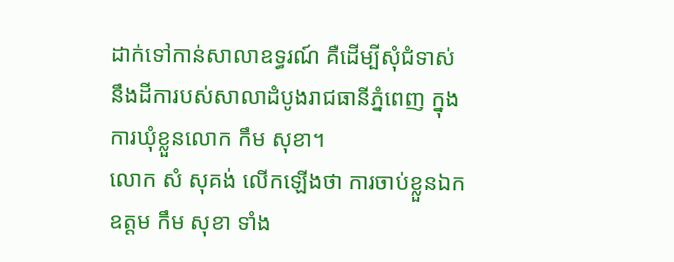ដាក់ទៅកាន់សាលាឧទ្ធរណ៍ គឺដើម្បីសុំជំទាស់នឹងដីការបស់សាលាដំបូងរាជធានីភ្នំពេញ ក្នុងការឃុំខ្លួនលោក កឹម សុខា។
លោក សំ សុគង់ លើកឡើងថា ការចាប់ខ្លួនឯកឧត្តម កឹម សុខា ទាំង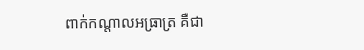ពាក់កណ្តាលអធ្រាត្រ គឺជា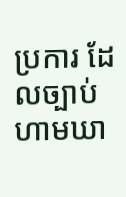ប្រការ ដែលច្បាប់ហាមឃា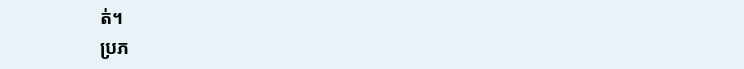ត់។
ប្រភ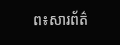ព៖សារព័ត៌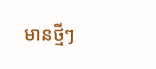មានថ្មីៗ